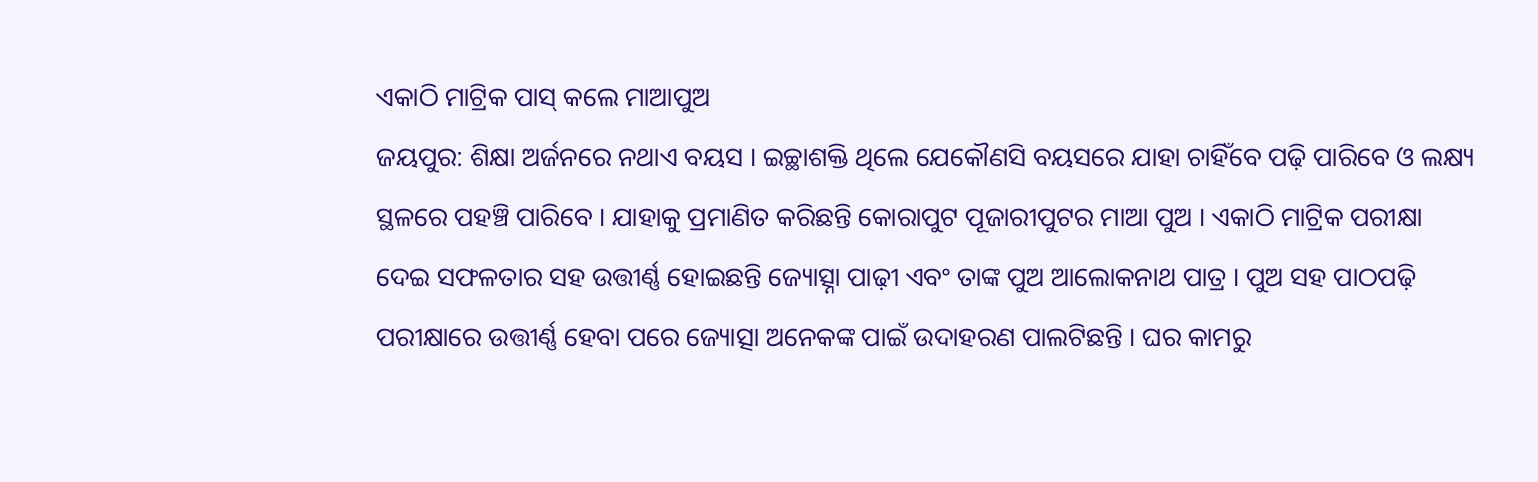ଏକାଠି ମାଟ୍ରିକ ପାସ୍ କଲେ ମାଆପୁଅ
ଜୟପୁର: ଶିକ୍ଷା ଅର୍ଜନରେ ନଥାଏ ବୟସ । ଇଚ୍ଛାଶକ୍ତି ଥିଲେ ଯେକୌଣସି ବୟସରେ ଯାହା ଚାହିଁବେ ପଢ଼ି ପାରିବେ ଓ ଲକ୍ଷ୍ୟ ସ୍ଥଳରେ ପହଞ୍ଚି ପାରିବେ । ଯାହାକୁ ପ୍ରମାଣିତ କରିଛନ୍ତି କୋରାପୁଟ ପୂଜାରୀପୁଟର ମାଆ ପୁଅ । ଏକାଠି ମାଟ୍ରିକ ପରୀକ୍ଷା ଦେଇ ସଫଳତାର ସହ ଉତ୍ତୀର୍ଣ୍ଣ ହୋଇଛନ୍ତି ଜ୍ୟୋତ୍ସ୍ନା ପାଢ଼ୀ ଏବଂ ତାଙ୍କ ପୁଅ ଆଲୋକନାଥ ପାତ୍ର । ପୁଅ ସହ ପାଠପଢ଼ି ପରୀକ୍ଷାରେ ଉତ୍ତୀର୍ଣ୍ଣ ହେବା ପରେ ଜ୍ୟୋତ୍ସା ଅନେକଙ୍କ ପାଇଁ ଉଦାହରଣ ପାଲଟିଛନ୍ତି । ଘର କାମରୁ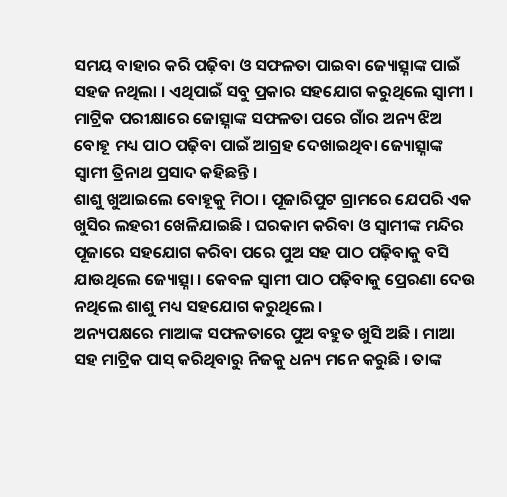ସମୟ ବାହାର କରି ପଢ଼ିବା ଓ ସଫଳତା ପାଇବା ଜ୍ୟୋତ୍ସ୍ନାଙ୍କ ପାଇଁ ସହଜ ନଥିଲା । ଏଥିପାଇଁ ସବୁ ପ୍ରକାର ସହଯୋଗ କରୁଥିଲେ ସ୍ବାମୀ । ମାଟ୍ରିକ ପରୀକ୍ଷାରେ ଜୋତ୍ସ୍ନାଙ୍କ ସଫଳତା ପରେ ଗାଁର ଅନ୍ୟ ଝିଅ ବୋହୂ ମଧ୍ୟ ପାଠ ପଢ଼ିବା ପାଇଁ ଆଗ୍ରହ ଦେଖାଇଥିବା ଜ୍ୟୋତ୍ସ୍ନାଙ୍କ ସ୍ବାମୀ ତ୍ରିନାଥ ପ୍ରସାଦ କହିଛନ୍ତି ।
ଶାଶୁ ଖୁଆଇଲେ ବୋହୂକୁ ମିଠା । ପୂଜାରିପୁଟ ଗ୍ରାମରେ ଯେପରି ଏକ ଖୁସିର ଲହରୀ ଖେଳିଯାଇଛି । ଘରକାମ କରିବା ଓ ସ୍ବାମୀଙ୍କ ମନ୍ଦିର ପୂଜାରେ ସହଯୋଗ କରିବା ପରେ ପୁଅ ସହ ପାଠ ପଢ଼ିବାକୁ ବସି ଯାଉଥିଲେ ଜ୍ୟୋତ୍ସ୍ନା । କେବଳ ସ୍ବାମୀ ପାଠ ପଢ଼ିବାକୁ ପ୍ରେରଣା ଦେଉ ନଥିଲେ ଶାଶୁ ମଧ୍ୟ ସହଯୋଗ କରୁଥିଲେ ।
ଅନ୍ୟପକ୍ଷରେ ମାଆଙ୍କ ସଫଳତାରେ ପୁଅ ବହୁତ ଖୁସି ଅଛି । ମାଆ ସହ ମାଟ୍ରିକ ପାସ୍ କରିଥିବାରୁ ନିଜକୁ ଧନ୍ୟ ମନେ କରୁଛି । ତାଙ୍କ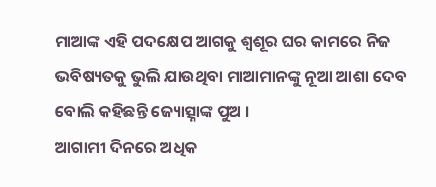ମାଆଙ୍କ ଏହି ପଦକ୍ଷେପ ଆଗକୁ ଶ୍ବଶୂର ଘର କାମରେ ନିଜ ଭବିଷ୍ୟତକୁ ଭୁଲି ଯାଉଥିବା ମାଆମାନଙ୍କୁ ନୂଆ ଆଶା ଦେବ ବୋଲି କହିଛନ୍ତି ଜ୍ୟୋତ୍ସ୍ନାଙ୍କ ପୁଅ ।
ଆଗାମୀ ଦିନରେ ଅଧିକ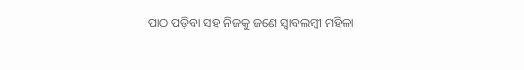ପାଠ ପଡ଼ିବା ସହ ନିଜକୁ ଜଣେ ସ୍ବାବଲମ୍ବୀ ମହିଳା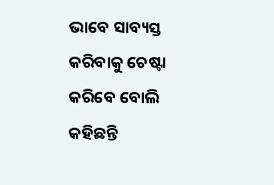ଭାବେ ସାବ୍ୟସ୍ତ କରିବାକୁ ଚେଷ୍ଟା କରିବେ ବୋଲି କହିଛନ୍ତି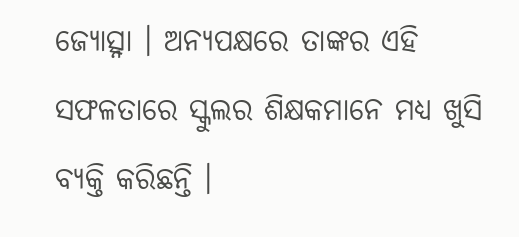ଜ୍ୟୋତ୍ସ୍ନା । ଅନ୍ୟପକ୍ଷରେ ତାଙ୍କର ଏହି ସଫଳତାରେ ସ୍କୁଲର ଶିକ୍ଷକମାନେ ମଧ୍ୟ ଖୁସି ବ୍ୟକ୍ତି କରିଛନ୍ତି ।